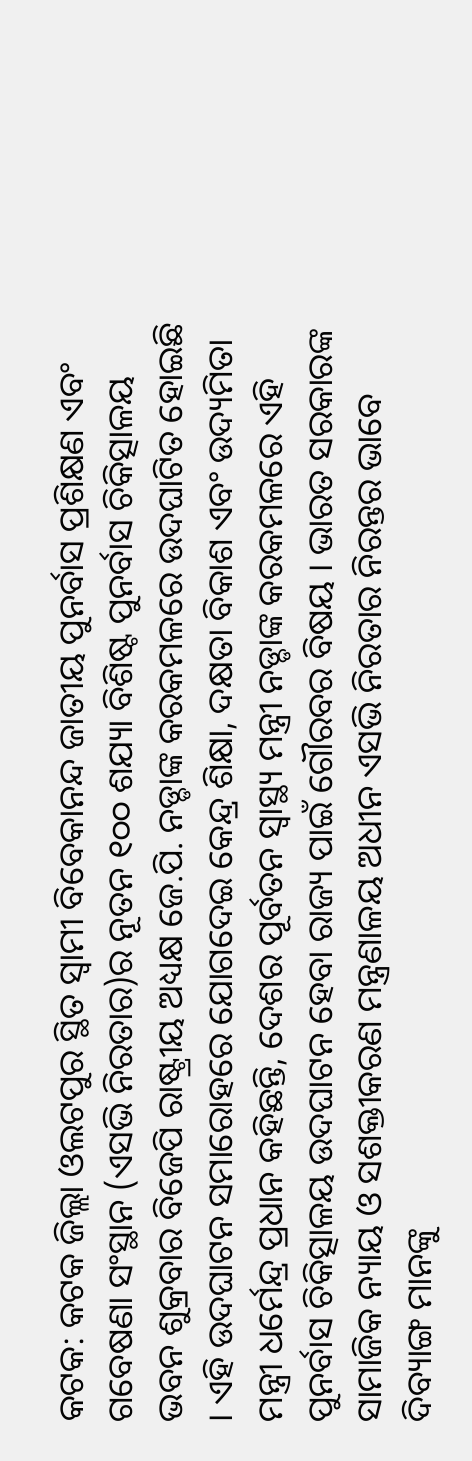କଟକ: କଟକ ଜିଲ୍ଲା ଓଲଟପୁର ସ୍ଥିତ ସ୍ୱାମୀ ବିବେକାନନ୍ଦ ଜାତୀୟ ପୁନର୍ବାସ ପ୍ରଶିକ୍ଷଣ ଏବଂ ଗବେଷଣା ସଂସ୍ଥାନ (ଏସଭି ନିରତାର)ର ନୂତନ ୧୦୦ ଶଯ୍ୟା ବିଶିଷ୍ଟ ପୁନର୍ବାସ ଚିକିତ୍ସାଳୟ ଭବନ ଶୁକ୍ରବାର ବିଜେପି ରାଷ୍ଟ୍ରୀୟ ଅଧ୍ୟକ୍ଷ ଜେ.ପି. ନଡ୍ଡାଙ୍କ କରକମଳରେ ଉଦଘାଟିତ ହୋଇଛି । ଏହି ଉଦଘାଟନ ସମାରୋହରେ ଯୋଗଦେଇ କେନ୍ଦ୍ର ଶିକ୍ଷା, ଦକ୍ଷତା ବିକାଶ ଏବଂ ଉଦ୍ୟମିତା ମନ୍ତ୍ରୀ ଧର୍ମେନ୍ଦ୍ର ପ୍ରଧାନ କହିଛନ୍ତି, ଦେଶର ପୂର୍ବତନ ସ୍ୱାସ୍ଥ୍ୟ ମନ୍ତ୍ରୀ ନଡ୍ଡାଙ୍କ କରକମଳରେ ଏହି ପୁନର୍ବାସ ଚିକିତ୍ସାଳୟ ଉଦଘାଟନ ହେବା ରାଜ୍ୟ ପାଇଁ ଗୌରବର ବିଷୟ । ଭାରତ ସରକାରଙ୍କ ସାମାଜିକ ନ୍ୟାୟ ଓ ସଶକ୍ତୀକରଣ ମନ୍ତ୍ରଣାଳୟ ଅଧୀନ ଏସଭି ନିରତାର ନିରନ୍ତର ଭାବେ ଦିବ୍ୟାଙ୍ଗ ମାନଙ୍କୁ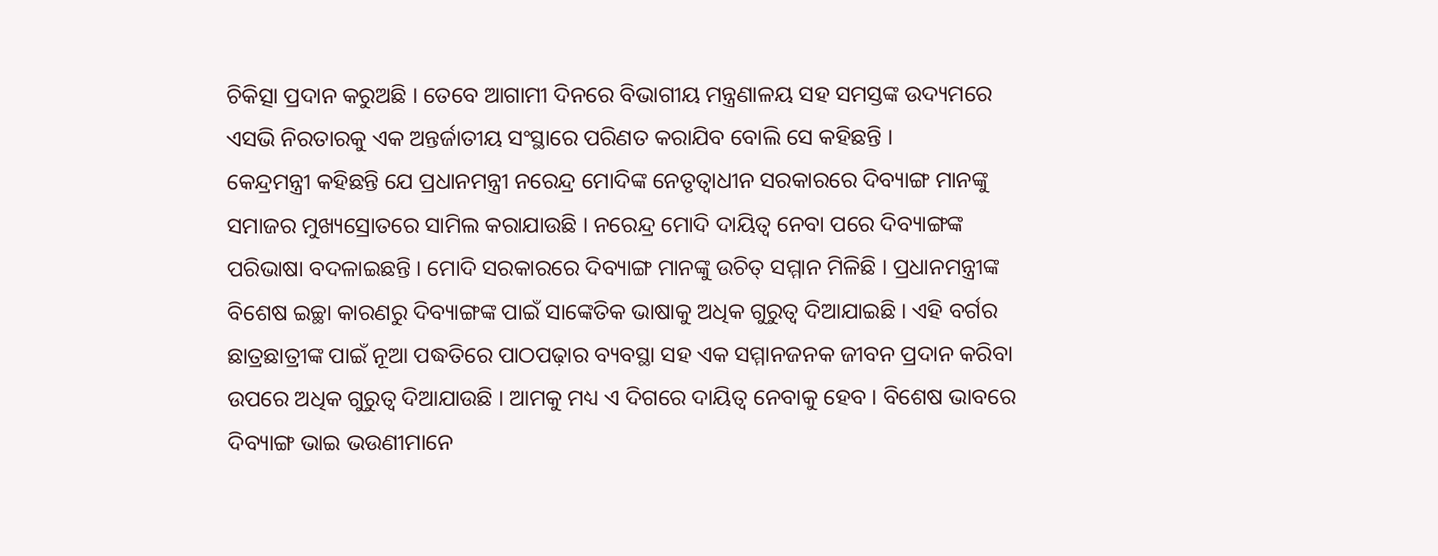ଚିକିତ୍ସା ପ୍ରଦାନ କରୁଅଛି । ତେବେ ଆଗାମୀ ଦିନରେ ବିଭାଗୀୟ ମନ୍ତ୍ରଣାଳୟ ସହ ସମସ୍ତଙ୍କ ଉଦ୍ୟମରେ ଏସଭି ନିରତାରକୁ ଏକ ଅନ୍ତର୍ଜାତୀୟ ସଂସ୍ଥାରେ ପରିଣତ କରାଯିବ ବୋଲି ସେ କହିଛନ୍ତି ।
କେନ୍ଦ୍ରମନ୍ତ୍ରୀ କହିଛନ୍ତି ଯେ ପ୍ରଧାନମନ୍ତ୍ରୀ ନରେନ୍ଦ୍ର ମୋଦିଙ୍କ ନେତୃତ୍ୱାଧୀନ ସରକାରରେ ଦିବ୍ୟାଙ୍ଗ ମାନଙ୍କୁ ସମାଜର ମୁଖ୍ୟସ୍ରୋତରେ ସାମିଲ କରାଯାଉଛି । ନରେନ୍ଦ୍ର ମୋଦି ଦାୟିତ୍ୱ ନେବା ପରେ ଦିବ୍ୟାଙ୍ଗଙ୍କ ପରିଭାଷା ବଦଳାଇଛନ୍ତି । ମୋଦି ସରକାରରେ ଦିବ୍ୟାଙ୍ଗ ମାନଙ୍କୁ ଉଚିତ୍ ସମ୍ମାନ ମିଳିଛି । ପ୍ରଧାନମନ୍ତ୍ରୀଙ୍କ ବିଶେଷ ଇଚ୍ଛା କାରଣରୁ ଦିବ୍ୟାଙ୍ଗଙ୍କ ପାଇଁ ସାଙ୍କେତିକ ଭାଷାକୁ ଅଧିକ ଗୁରୁତ୍ୱ ଦିଆଯାଇଛି । ଏହି ବର୍ଗର ଛାତ୍ରଛାତ୍ରୀଙ୍କ ପାଇଁ ନୂଆ ପଦ୍ଧତିରେ ପାଠପଢ଼ାର ବ୍ୟବସ୍ଥା ସହ ଏକ ସମ୍ମାନଜନକ ଜୀବନ ପ୍ରଦାନ କରିବା ଉପରେ ଅଧିକ ଗୁରୁତ୍ୱ ଦିଆଯାଉଛି । ଆମକୁ ମଧ୍ୟ ଏ ଦିଗରେ ଦାୟିତ୍ୱ ନେବାକୁ ହେବ । ବିଶେଷ ଭାବରେ ଦିବ୍ୟାଙ୍ଗ ଭାଇ ଭଉଣୀମାନେ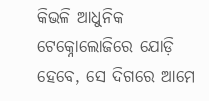କିଭଳି ଆଧୁନିକ ଟେକ୍ନୋଲୋଜିରେ ଯୋଡ଼ି ହେବେ, ସେ ଦିଗରେ ଆମେ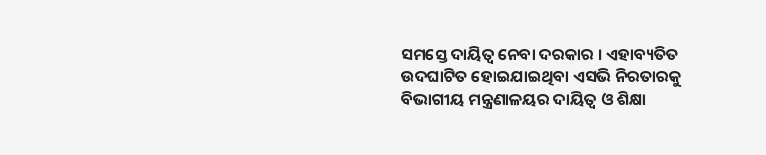ସମସ୍ତେ ଦାୟିତ୍ୱ ନେବା ଦରକାର । ଏହାବ୍ୟତିତ ଉଦଘାଟିତ ହୋଇଯାଇଥିବା ଏସଭି ନିରତାରକୁ ବିଭାଗୀୟ ମନ୍ତ୍ରଣାଳୟର ଦାୟିତ୍ୱ ଓ ଶିକ୍ଷା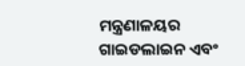ମନ୍ତ୍ରଣାଳୟର ଗାଇଡଲାଇନ ଏବଂ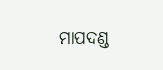ମାପଦଣ୍ଡ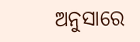ଅନୁସାରେ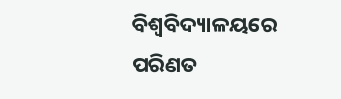ବିଶ୍ୱବିଦ୍ୟାଳୟରେ ପରିଣତ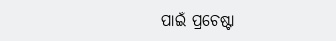ପାଇଁ ପ୍ରଚେଷ୍ଟା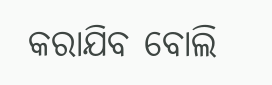କରାଯିବ ବୋଲି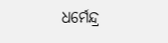ଧର୍ମେନ୍ଦ୍ର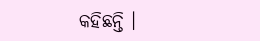କହିଛନ୍ତି ।